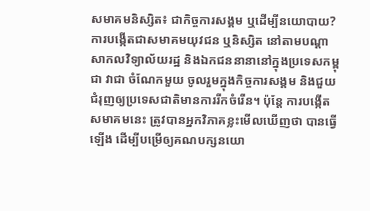សមាគមនិស្សិត៖ ជាកិច្ចការសង្គម ឬដើម្បីនយោបាយ?
ការបង្កើតជាសមាគមយុវជន ឬនិស្សិត នៅតាមបណ្តាសាកលវិទ្យាល័យរដ្ឋ និងឯកជននានានៅក្នុងប្រទេសកម្ពុជា វាជា ចំណែកមួយ ចូលរួមក្នុងកិច្ចការសង្គម និងជួយជំរុញឲ្យប្រទេសជាតិមានការរីកចំរើន។ ប៉ុន្តែ ការបង្កើតសមាគមនេះ ត្រូវបានអ្នកវិភាគខ្លះមើលឃើញថា បានធ្វើឡើង ដើម្បីបម្រើឲ្យគណបក្សនយោ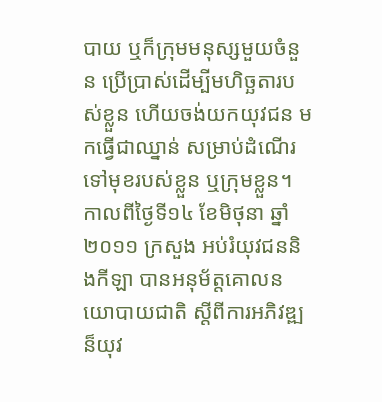បាយ ឬក៏ក្រុមមនុស្សមួយចំនួន ប្រើប្រាស់ដើម្បីមហិច្ឆតារបស់ខ្លួន ហើយចង់យកយុវជន មកធ្វើជាឈ្នាន់ សម្រាប់ដំណើរទៅមុខរបស់ខ្លួន ឬក្រុមខ្លួន។
កាលពីថ្ងៃទី១៤ ខែមិថុនា ឆ្នាំ២០១១ ក្រសួង អប់រំយុវជននិងកីឡា បានអនុម័ត្តគោលនយោបាយជាតិ ស្តីពីការអភិវឌ្ឍន៏យុវ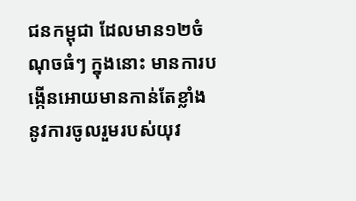ជនកម្ពុជា ដែលមាន១២ចំណុចធំៗ ក្នុងនោះ មានការបង្កើនអោយមានកាន់តែខ្លាំង នូវការចូលរួមរបស់យុវ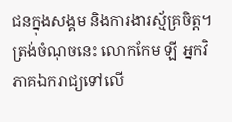ជនក្នុងសង្គម និងការងារស្ម័គ្រចិត្ត។ ត្រង់ចំណុចនេះ លោកកែម ឡី អ្នកវិភាគឯករាជ្យទៅលើ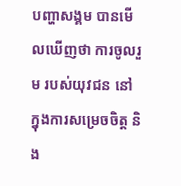បញ្ហាសង្គម បានមើលឃើញថា ការចូលរួម របស់យុវជន នៅក្នុងការសម្រេចចិត្ត និង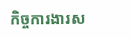កិច្ចការងារស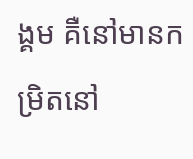ង្គម គឺនៅមានកម្រិតនៅ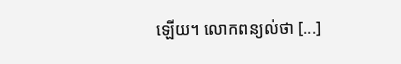ឡើយ។ លោកពន្យល់ថា [...]